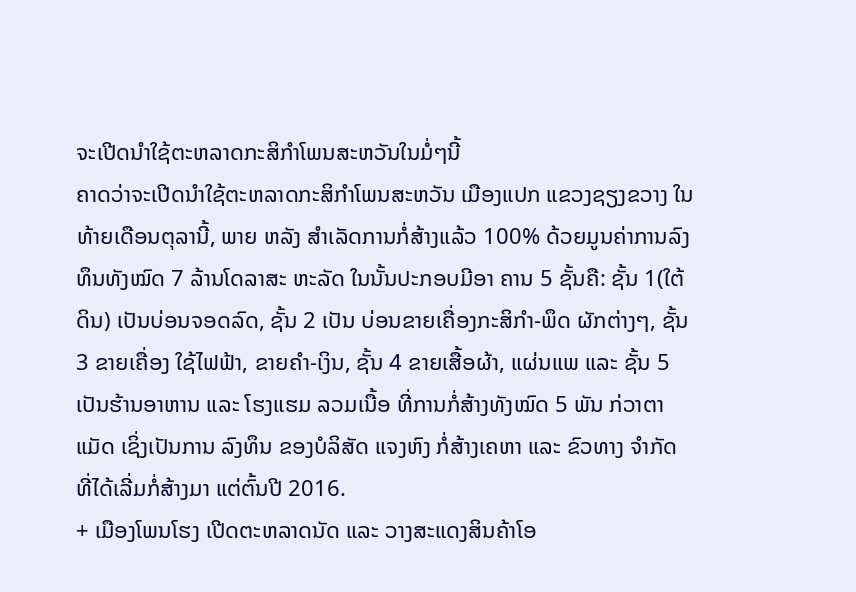ຈະເປີດນຳໃຊ້ຕະຫລາດກະສິກຳໂພນສະຫວັນໃນມໍ່ໆນີ້
ຄາດວ່າຈະເປີດນຳໃຊ້ຕະຫລາດກະສິກຳໂພນສະຫວັນ ເມືອງແປກ ແຂວງຊຽງຂວາງ ໃນທ້າຍເດືອນຕຸລານີ້, ພາຍ ຫລັງ ສຳເລັດການກໍ່ສ້າງແລ້ວ 100% ດ້ວຍມູນຄ່າການລົງ ທຶນທັງໝົດ 7 ລ້ານໂດລາສະ ຫະລັດ ໃນນັ້ນປະກອບມີອາ ຄານ 5 ຊັ້ນຄື: ຊັ້ນ 1(ໃຕ້ດິນ) ເປັນບ່ອນຈອດລົດ, ຊັ້ນ 2 ເປັນ ບ່ອນຂາຍເຄື່ອງກະສິກຳ-ພຶດ ຜັກຕ່າງໆ, ຊັ້ນ 3 ຂາຍເຄື່ອງ ໃຊ້ໄຟຟ້າ, ຂາຍຄຳ-ເງິນ, ຊັ້ນ 4 ຂາຍເສື້ອຜ້າ, ແຜ່ນແພ ແລະ ຊັ້ນ 5 ເປັນຮ້ານອາຫານ ແລະ ໂຮງແຮມ ລວມເນື້ອ ທີ່ການກໍ່ສ້າງທັງໝົດ 5 ພັນ ກ່ວາຕາແມັດ ເຊິ່ງເປັນການ ລົງທຶນ ຂອງບໍລິສັດ ແຈງຫົງ ກໍ່ສ້າງເຄຫາ ແລະ ຂົວທາງ ຈຳກັດ ທີ່ໄດ້ເລີ່ມກໍ່ສ້າງມາ ແຕ່ຕົ້ນປີ 2016.
+ ເມືອງໂພນໂຮງ ເປີດຕະຫລາດນັດ ແລະ ວາງສະແດງສິນຄ້າໂອ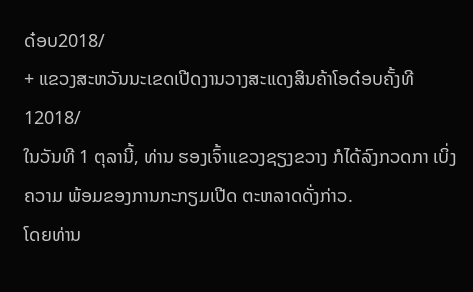ດ໋ອບ2018/
+ ແຂວງສະຫວັນນະເຂດເປີດງານວາງສະແດງສິນຄ້າໂອດ໋ອບຄັ້ງທີ 12018/
ໃນວັນທີ 1 ຕຸລານີ້, ທ່ານ ຮອງເຈົ້າແຂວງຊຽງຂວາງ ກໍໄດ້ລົງກວດກາ ເບິ່ງຄວາມ ພ້ອມຂອງການກະກຽມເປີດ ຕະຫລາດດັ່ງກ່າວ.
ໂດຍທ່ານ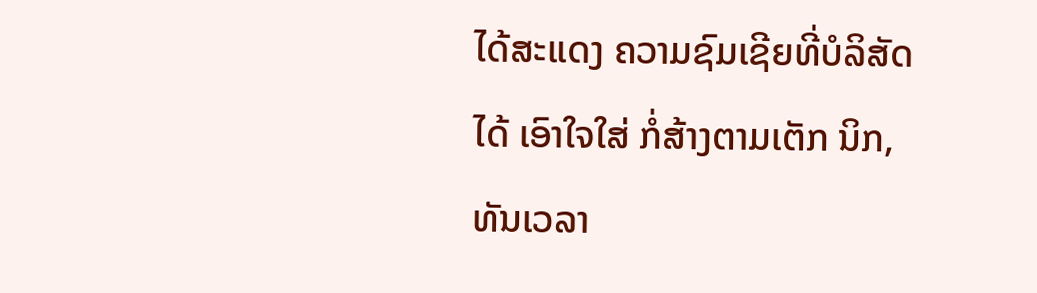ໄດ້ສະແດງ ຄວາມຊົມເຊີຍທີ່ບໍລິສັດໄດ້ ເອົາໃຈໃສ່ ກໍ່ສ້າງຕາມເຕັກ ນິກ, ທັນເວລາ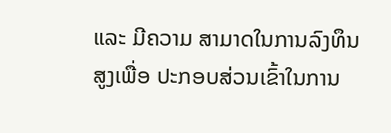ແລະ ມີຄວາມ ສາມາດໃນການລົງທຶນສູງເພື່ອ ປະກອບສ່ວນເຂົ້າໃນການ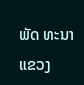ພັດ ທະນາແຂວງ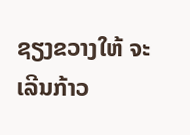ຊຽງຂວາງໃຫ້ ຈະເລີນກ້າວ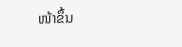ໜ້າຂຶ້ນ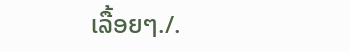ເລື້ອຍໆ./.